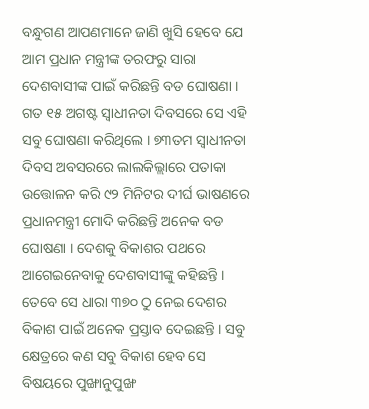ବନ୍ଧୁଗଣ ଆପଣମାନେ ଜାଣି ଖୁସି ହେବେ ଯେ ଆମ ପ୍ରଧାନ ମନ୍ତ୍ରୀଙ୍କ ତରଫରୁ ସାରା ଦେଶବାସୀଙ୍କ ପାଇଁ କରିଛନ୍ତି ବଡ ଘୋଷଣା । ଗତ ୧୫ ଅଗଷ୍ଟ ସ୍ଵାଧୀନତା ଦିବସରେ ସେ ଏହି ସବୁ ଘୋଷଣା କରିଥିଲେ । ୭୩ତମ ସ୍ବାଧୀନତା ଦିବସ ଅବସରରେ ଲାଲକିଲ୍ଲାରେ ପତାକା ଉତ୍ତୋଳନ କରି ୯୨ ମିନିଟର ଦୀର୍ଘ ଭାଷଣରେ ପ୍ରଧାନମନ୍ତ୍ରୀ ମୋଦି କରିଛନ୍ତି ଅନେକ ବଡ ଘୋଷଣା । ଦେଶକୁ ବିକାଶର ପଥରେ ଆଗେଇନେବାକୁ ଦେଶବାସୀଙ୍କୁ କହିଛନ୍ତି । ତେବେ ସେ ଧାରା ୩୭୦ ଠୁ ନେଇ ଦେଶର ବିକାଶ ପାଇଁ ଅନେକ ପ୍ରସ୍ତାବ ଦେଇଛନ୍ତି । ସବୁ କ୍ଷେତ୍ରରେ କଣ ସବୁ ବିକାଶ ହେବ ସେ ବିଷୟରେ ପୁଙ୍ଖାନୁପୁଙ୍ଖ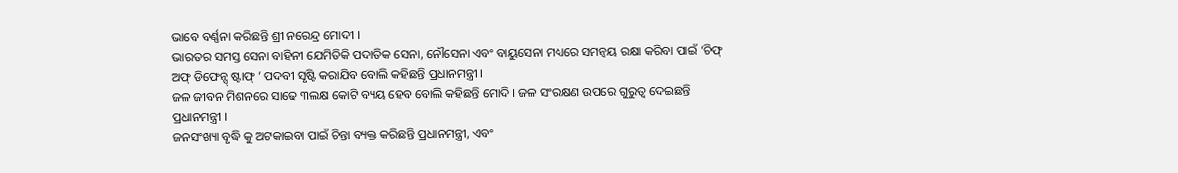ଭାବେ ବର୍ଣ୍ଣନା କରିଛନ୍ତି ଶ୍ରୀ ନରେନ୍ଦ୍ର ମୋଦୀ ।
ଭାରତର ସମସ୍ତ ସେନା ବାହିନୀ ଯେମିତିକି ପଦାତିକ ସେନା, ନୌସେନା ଏବଂ ବାୟୁସେନା ମଧ୍ୟରେ ସମନ୍ଵୟ ରକ୍ଷା କରିବା ପାଇଁ ‘ଚିଫ୍ ଅଫ୍ ଡିଫେନ୍ସ୍ ଷ୍ଟାଫ୍ ’ ପଦବୀ ସୃଷ୍ଟି କରାଯିବ ବୋଲି କହିଛନ୍ତି ପ୍ରଧାନମନ୍ତ୍ରୀ ।
ଜଳ ଜୀବନ ମିଶନରେ ସାଢେ ୩ଲକ୍ଷ କୋଟି ବ୍ୟୟ ହେବ ବୋଲି କହିଛନ୍ତି ମୋଦି । ଜଳ ସଂରକ୍ଷଣ ଉପରେ ଗୁରୁତ୍ବ ଦେଇଛନ୍ତି ପ୍ରଧାନମନ୍ତ୍ରୀ ।
ଜନସଂଖ୍ୟା ବୃଦ୍ଧି କୁ ଅଟକାଇବା ପାଇଁ ଚିନ୍ତା ବ୍ୟକ୍ତ କରିଛନ୍ତି ପ୍ରଧାନମନ୍ତ୍ରୀ, ଏବଂ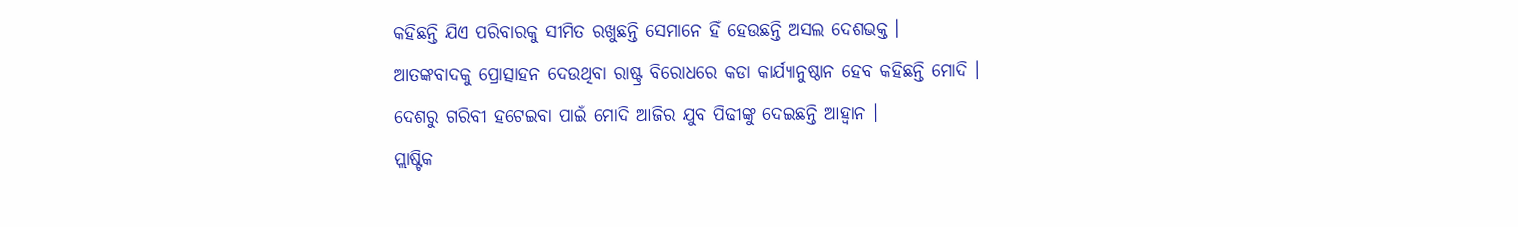କହିଛନ୍ତି ଯିଏ ପରିବାରକୁ ସୀମିତ ରଖୁଛନ୍ତି ସେମାନେ ହିଁ ହେଉଛନ୍ତି ଅସଲ ଦେଶଭକ୍ତ ।
ଆତଙ୍କବାଦକୁ ପ୍ରୋତ୍ସାହନ ଦେଉଥିବା ରାଷ୍ଟ୍ର ବିରୋଧରେ କଡା କାର୍ଯ୍ୟାନୁଷ୍ଠାନ ହେବ କହିଛନ୍ତି ମୋଦି ।
ଦେଶରୁ ଗରିବୀ ହଟେଇବା ପାଇଁ ମୋଦି ଆଜିର ଯୁବ ପିଢୀଙ୍କୁ ଦେଇଛନ୍ତି ଆହ୍ବାନ ।
ପ୍ଲାଷ୍ଟିକ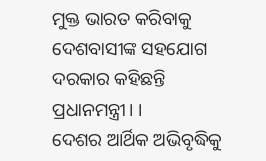ମୁକ୍ତ ଭାରତ କରିବାକୁ ଦେଶବାସୀଙ୍କ ସହଯୋଗ ଦରକାର କହିଛନ୍ତି ପ୍ରଧାନମନ୍ତ୍ରୀ। ।
ଦେଶର ଆର୍ଥିକ ଅଭିବୃଦ୍ଧିକୁ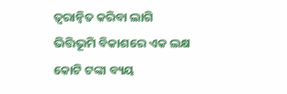ତ୍ବରାନ୍ବିତ କରିବା ଲାଗି ଭିତ୍ତିଭୂମି ବିକାଶରେ ଏକ ଲକ୍ଷ କୋଟି ଟଙ୍କା ବ୍ୟୟ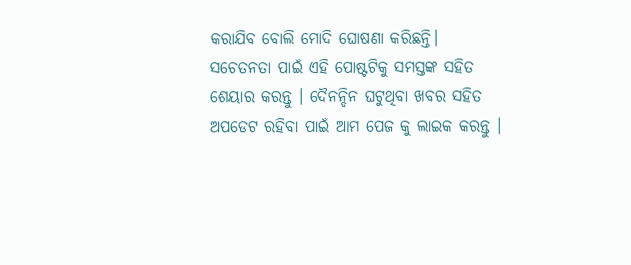କରାଯିବ ବୋଲି ମୋଦି ଘୋଷଣା କରିଛନ୍ତି।
ସଚେତନତା ପାଇଁ ଏହି ପୋଷ୍ଟଟିକୁ ସମସ୍ତଙ୍କ ସହିତ ଶେୟାର କରନ୍ତୁ । ଦୈନନ୍ଦିନ ଘଟୁଥିବା ଖବର ସହିତ ଅପଡେଟ ରହିବା ପାଇଁ ଆମ ପେଜ କୁ ଲାଇକ କରନ୍ତୁ ।